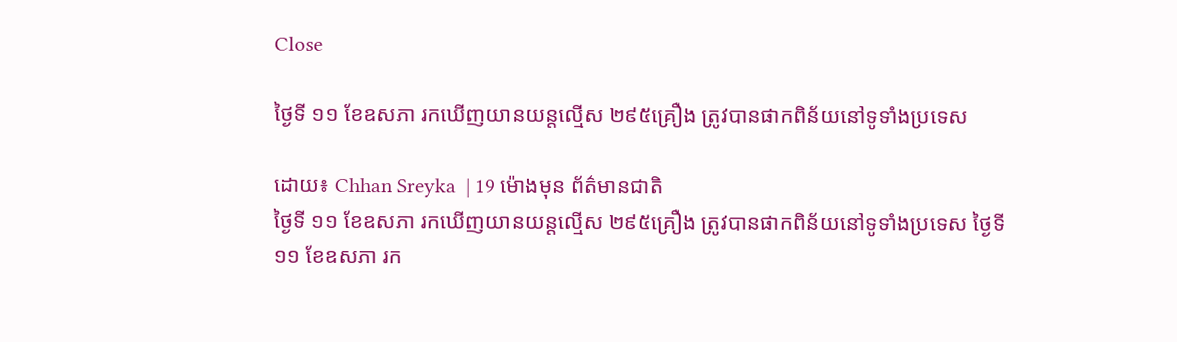Close

ថ្ងៃទី ១១ ខែឧសភា រកឃើញយានយន្តល្មើស ២៩៥គ្រឿង ត្រូវបានផាកពិន័យនៅទូទាំងប្រទេស

ដោយ៖ Chhan Sreyka  | 19 ម៉ោងមុន ព័ត៌មានជាតិ
ថ្ងៃទី ១១ ខែឧសភា រកឃើញយានយន្តល្មើស ២៩៥គ្រឿង ត្រូវបានផាកពិន័យនៅទូទាំងប្រទេស ថ្ងៃទី ១១ ខែឧសភា រក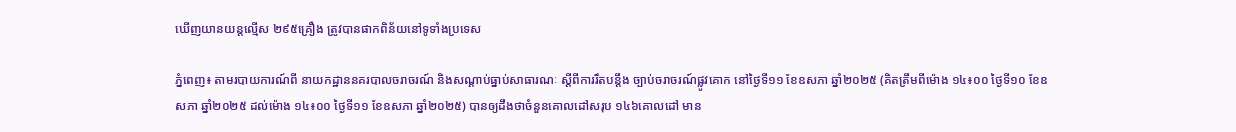ឃើញយានយន្តល្មើស ២៩៥គ្រឿង ត្រូវបានផាកពិន័យនៅទូទាំងប្រទេស

ភ្នំពេញ៖ តាមរបាយការណ៍ពី នាយកដ្ឋាននគរបាលចរាចរណ៍ និងសណ្តាប់ធ្នាប់សាធារណៈ ស្តីពីការរឹតបន្ដឹង ច្បាប់ចរាចរណ៍ផ្លូវគោក នៅថ្ងៃទី១១ ខែឧសភា ឆ្នាំ២០២៥ (គិតត្រឹមពីម៉ោង ១៤៖០០ ថ្ងៃទី១០ ខែឧសភា ឆ្នាំ២០២៥ ដល់ម៉ោង ១៤៖០០ ថ្ងៃទី១១ ខែឧសភា ឆ្នាំ២០២៥) បានឲ្យដឹងថាចំនួនគោលដៅសរុប ១៤៦គោលដៅ មាន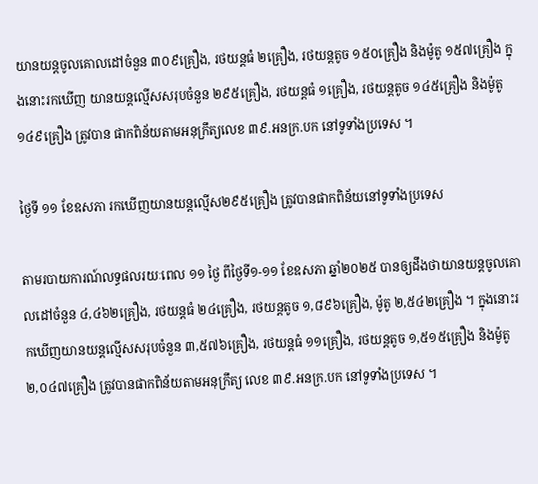យានយន្តចូលគោលដៅចំនួន ៣០៩គ្រឿង, រថយន្តធំ ២គ្រឿង, រថយន្តតូច ១៥០គ្រឿង និងម៉ូតូ ១៥៧គ្រឿង ក្នុងនោះរកឃើញ យានយន្តល្មើសសរុបចំនួន ២៩៥គ្រឿង, រថយន្តធំ ១គ្រឿង, រថយន្តតូច ១៤៥គ្រឿង និងម៉ូតូ ១៤៩គ្រឿង ត្រូវបាន ផាកពិន័យតាមអនុក្រឹត្យលេខ ៣៩.អនក្រ.បក នៅទូទាំងប្រទេស ។

ថ្ងៃទី ១១ ខែឧសភា រកឃើញយានយន្តល្មើស២៩៥គ្រឿង ត្រូវបានផាកពិន័យនៅទូទាំងប្រទេស

តាមរបាយការណ៍លទ្ធផលរយៈពេល ១១ ថ្ងៃ ពីថ្ងៃទី១-១១ ខែឧសភា ឆ្នាំ២០២៥ បានឲ្យដឹងថាយានយន្តចូលគោលដៅចំនួន ៤,៤៦២គ្រឿង, រថយន្តធំ ២៤គ្រឿង, រថយន្តតូច ១,៨៩៦គ្រឿង, ម៉ូតូ ២,៥៤២គ្រឿង ។ ក្នុងនោះរកឃើញយានយន្តល្មើសសរុបចំនួន ៣,៥៧៦គ្រឿង, រថយន្តធំ ១១គ្រឿង, រថយន្តតូច ១,៥១៥គ្រឿង និងម៉ូតូ ២,០៤៧គ្រឿង ត្រូវបានផាកពិន័យតាមអនុក្រឹត្យ លេខ ៣៩.អនក្រ.បក នៅទូទាំងប្រទេស ។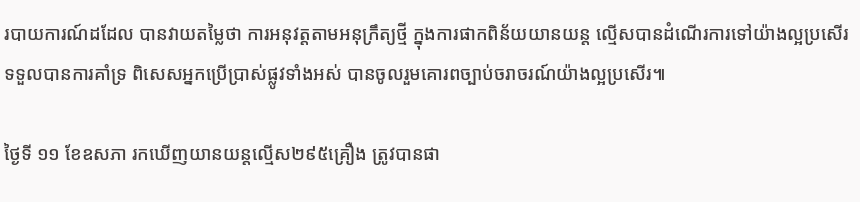របាយការណ៍ដដែល បានវាយតម្លៃថា ការអនុវត្តតាមអនុក្រឹត្យថ្មី ក្នុងការផាកពិន័យយានយន្ត ល្មើសបានដំណើរការទៅយ៉ាងល្អប្រសើរទទួលបានការគាំទ្រ ពិសេសអ្នកប្រើប្រាស់ផ្លូវទាំងអស់ បានចូលរួមគោរពច្បាប់ចរាចរណ៍យ៉ាងល្អប្រសើរ៕

ថ្ងៃទី ១១ ខែឧសភា រកឃើញយានយន្តល្មើស២៩៥គ្រឿង ត្រូវបានផា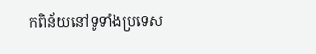កពិន័យនៅទូទាំងប្រទេស